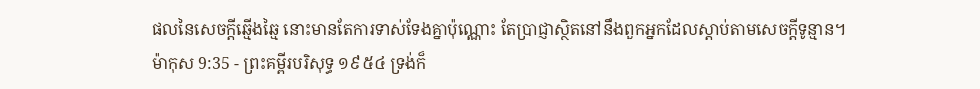ផលនៃសេចក្ដីឆ្មើងឆ្មៃ នោះមានតែការទាស់ទែងគ្នាប៉ុណ្ណោះ តែប្រាជ្ញាស្ថិតនៅនឹងពួកអ្នកដែលស្តាប់តាមសេចក្ដីទូន្មាន។
ម៉ាកុស 9:35 - ព្រះគម្ពីរបរិសុទ្ធ ១៩៥៤ ទ្រង់ក៏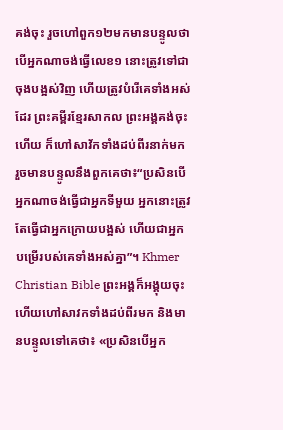គង់ចុះ រួចហៅពួក១២មកមានបន្ទូលថា បើអ្នកណាចង់ធ្វើលេខ១ នោះត្រូវទៅជាចុងបង្អស់វិញ ហើយត្រូវបំរើគេទាំងអស់ដែរ ព្រះគម្ពីរខ្មែរសាកល ព្រះអង្គគង់ចុះហើយ ក៏ហៅសាវ័កទាំងដប់ពីរនាក់មក រួចមានបន្ទូលនឹងពួកគេថា៖“ប្រសិនបើអ្នកណាចង់ធ្វើជាអ្នកទីមួយ អ្នកនោះត្រូវតែធ្វើជាអ្នកក្រោយបង្អស់ ហើយជាអ្នកបម្រើរបស់គេទាំងអស់គ្នា”។ Khmer Christian Bible ព្រះអង្គក៏អង្គុយចុះ ហើយហៅសាវកទាំងដប់ពីរមក និងមានបន្ទូលទៅគេថា៖ «ប្រសិនបើអ្នក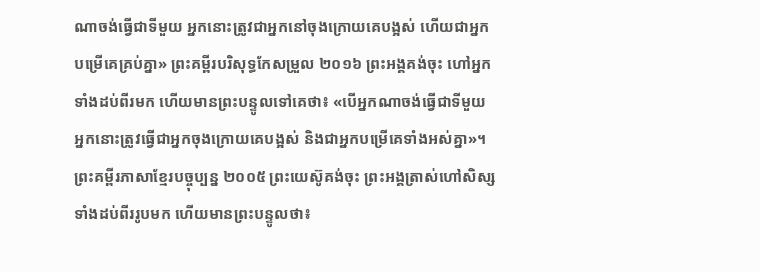ណាចង់ធ្វើជាទីមួយ អ្នកនោះត្រូវជាអ្នកនៅចុងក្រោយគេបង្អស់ ហើយជាអ្នកបម្រើគេគ្រប់គ្នា» ព្រះគម្ពីរបរិសុទ្ធកែសម្រួល ២០១៦ ព្រះអង្គគង់ចុះ ហៅអ្នកទាំងដប់ពីរមក ហើយមានព្រះបន្ទូលទៅគេថា៖ «បើអ្នកណាចង់ធ្វើជាទីមួយ អ្នកនោះត្រូវធ្វើជាអ្នកចុងក្រោយគេបង្អស់ និងជាអ្នកបម្រើគេទាំងអស់គ្នា»។ ព្រះគម្ពីរភាសាខ្មែរបច្ចុប្បន្ន ២០០៥ ព្រះយេស៊ូគង់ចុះ ព្រះអង្គត្រាស់ហៅសិស្សទាំងដប់ពីររូបមក ហើយមានព្រះបន្ទូលថា៖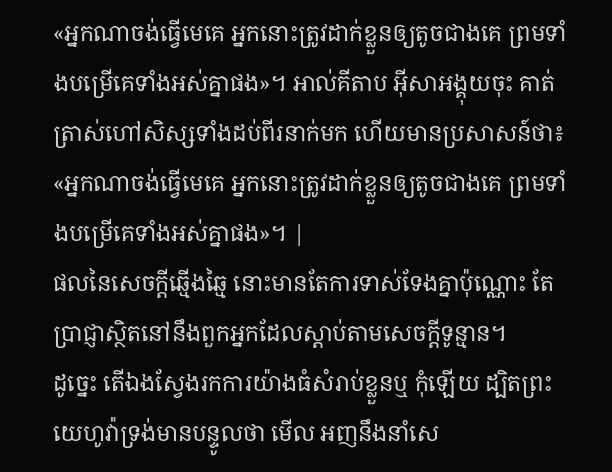«អ្នកណាចង់ធ្វើមេគេ អ្នកនោះត្រូវដាក់ខ្លួនឲ្យតូចជាងគេ ព្រមទាំងបម្រើគេទាំងអស់គ្នាផង»។ អាល់គីតាប អ៊ីសាអង្គុយចុះ គាត់ត្រាស់ហៅសិស្សទាំងដប់ពីរនាក់មក ហើយមានប្រសាសន៍ថា៖ «អ្នកណាចង់ធ្វើមេគេ អ្នកនោះត្រូវដាក់ខ្លួនឲ្យតូចជាងគេ ព្រមទាំងបម្រើគេទាំងអស់គ្នាផង»។ |
ផលនៃសេចក្ដីឆ្មើងឆ្មៃ នោះមានតែការទាស់ទែងគ្នាប៉ុណ្ណោះ តែប្រាជ្ញាស្ថិតនៅនឹងពួកអ្នកដែលស្តាប់តាមសេចក្ដីទូន្មាន។
ដូច្នេះ តើឯងស្វែងរកការយ៉ាងធំសំរាប់ខ្លួនឬ កុំឡើយ ដ្បិតព្រះយេហូវ៉ាទ្រង់មានបន្ទូលថា មើល អញនឹងនាំសេ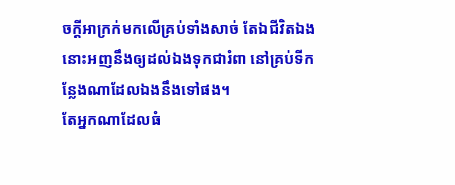ចក្ដីអាក្រក់មកលើគ្រប់ទាំងសាច់ តែឯជីវិតឯង នោះអញនឹងឲ្យដល់ឯងទុកជារំពា នៅគ្រប់ទីកន្លែងណាដែលឯងនឹងទៅផង។
តែអ្នកណាដែលធំ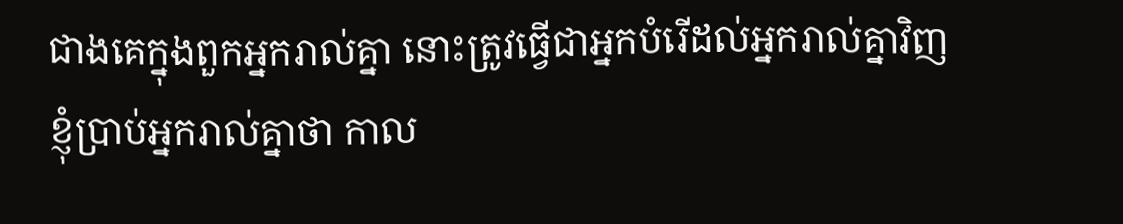ជាងគេក្នុងពួកអ្នករាល់គ្នា នោះត្រូវធ្វើជាអ្នកបំរើដល់អ្នករាល់គ្នាវិញ
ខ្ញុំប្រាប់អ្នករាល់គ្នាថា កាល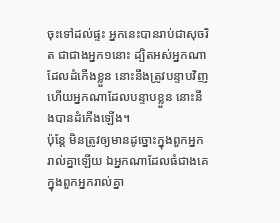ចុះទៅដល់ផ្ទះ អ្នកនេះបានរាប់ជាសុចរិត ជាជាងអ្នក១នោះ ដ្បិតអស់អ្នកណាដែលដំកើងខ្លួន នោះនឹងត្រូវបន្ទាបវិញ ហើយអ្នកណាដែលបន្ទាបខ្លួន នោះនឹងបានដំកើងឡើង។
ប៉ុន្តែ មិនត្រូវឲ្យមានដូច្នោះក្នុងពួកអ្នករាល់គ្នាឡើយ ឯអ្នកណាដែលធំជាងគេ ក្នុងពួកអ្នករាល់គ្នា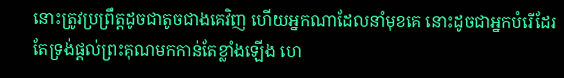នោះត្រូវប្រព្រឹត្តដូចជាតូចជាងគេវិញ ហើយអ្នកណាដែលនាំមុខគេ នោះដូចជាអ្នកបំរើដែរ
តែទ្រង់ផ្តល់ព្រះគុណមកកាន់តែខ្លាំងឡើង ហេ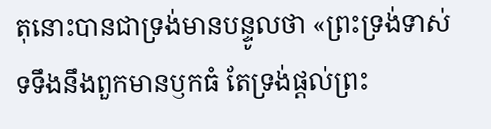តុនោះបានជាទ្រង់មានបន្ទូលថា «ព្រះទ្រង់ទាស់ទទឹងនឹងពួកមានឫកធំ តែទ្រង់ផ្តល់ព្រះ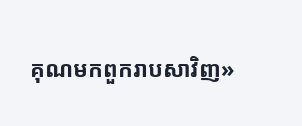គុណមកពួករាបសាវិញ»